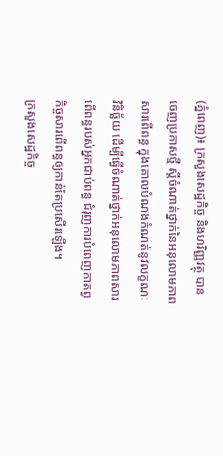(ភ្នំពេញ)៖ ក្រសួងសេដ្ឋកិច្ច និងហរិញ្ញវត្ថុ បានចេញប្រកាសថ្មី ស្តីចំណាត់ថ្នាក់នៃអនុលោមភាពសារពើពន្ធ ក្នុងគោលបំណងកំណត់នូវលក្ខណៈវិនិច្ឆ័យ ដើម្បីធ្វើចំណាត់ថ្នាក់អនុលោមភាពសារពើពន្ធរបស់អ្នកជាប់ពន្ធ ជំរុញការបំពេញកាតព្វកិច្ចសារពើពន្ធឲ្យកាន់តែប្រសើរឡើង។
ក្រសួងសេដ្ឋកិច្ច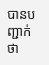បានបញ្ជាក់ថា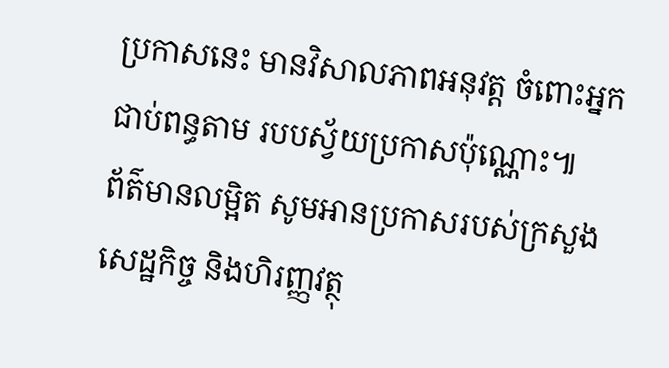ប្រកាសនេះ មានវិសាលភាពអនុវត្ត ចំពោះអ្នកជាប់ពន្ធតាម របបស្វ័យប្រកាសប៉ុណ្ណោះ៕
ព័ត៌មានលម្អិត សូមអានប្រកាសរបស់ក្រសួងសេដ្ឋកិច្ច និងហិរញ្ញវត្ថុ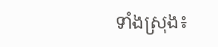ទាំងស្រុង៖